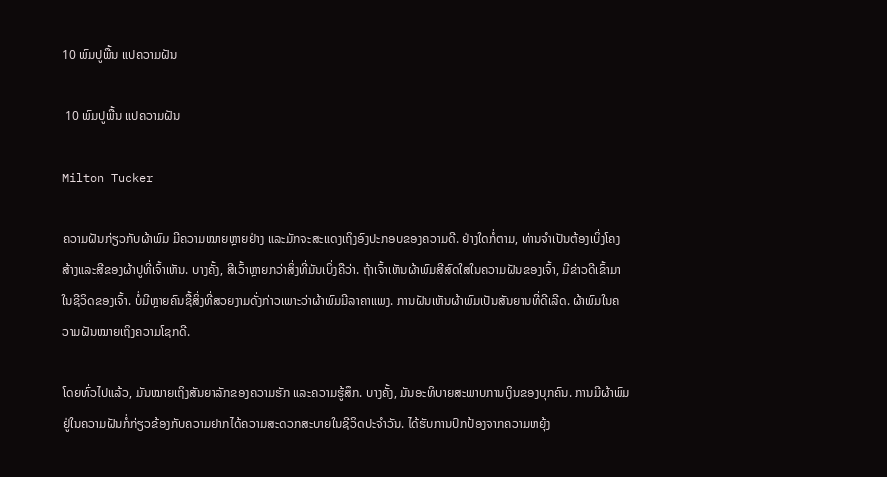10 ພົມປູພື້ນ ແປຄວາມຝັນ

 10 ພົມປູພື້ນ ແປຄວາມຝັນ

Milton Tucker

ຄວາມຝັນກ່ຽວກັບຜ້າພົມ ມີຄວາມໝາຍຫຼາຍຢ່າງ ແລະມັກຈະສະແດງເຖິງອົງປະກອບຂອງຄວາມດີ. ຢ່າງໃດກໍ່ຕາມ, ທ່ານຈໍາເປັນຕ້ອງເບິ່ງໂຄງສ້າງແລະສີຂອງຜ້າປູທີ່ເຈົ້າເຫັນ. ບາງຄັ້ງ, ສີເວົ້າຫຼາຍກວ່າສິ່ງທີ່ມັນເບິ່ງຄືວ່າ. ຖ້າເຈົ້າເຫັນຜ້າພົມສີສົດໃສໃນຄວາມຝັນຂອງເຈົ້າ, ມີຂ່າວດີເຂົ້າມາໃນຊີວິດຂອງເຈົ້າ. ບໍ່ມີຫຼາຍຄົນຊື້ສິ່ງທີ່ສວຍງາມດັ່ງກ່າວເພາະວ່າຜ້າພົມມີລາຄາແພງ. ການຝັນເຫັນຜ້າພົມເປັນສັນຍານທີ່ດີເລີດ. ຜ້າພົມໃນຄວາມຝັນໝາຍເຖິງຄວາມໂຊກດີ.

ໂດຍທົ່ວໄປແລ້ວ, ມັນໝາຍເຖິງສັນຍາລັກຂອງຄວາມຮັກ ແລະຄວາມຮູ້ສຶກ. ບາງຄັ້ງ, ມັນອະທິບາຍສະພາບການເງິນຂອງບຸກຄົນ. ການມີຜ້າພົມຢູ່ໃນຄວາມຝັນກໍ່ກ່ຽວຂ້ອງກັບຄວາມຢາກໄດ້ຄວາມສະດວກສະບາຍໃນຊີວິດປະຈຳວັນ. ໄດ້ຮັບການປົກປ້ອງຈາກຄວາມຫຍຸ້ງ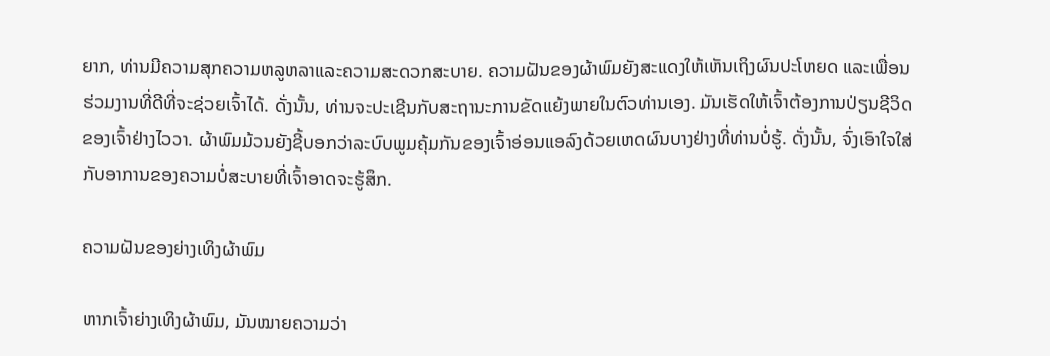ຍາກ, ທ່ານມີຄວາມສຸກຄວາມຫລູຫລາແລະຄວາມສະດວກສະບາຍ. ຄວາມຝັນຂອງຜ້າພົມຍັງສະແດງໃຫ້ເຫັນເຖິງຜົນປະໂຫຍດ ແລະເພື່ອນຮ່ວມງານທີ່ດີທີ່ຈະຊ່ວຍເຈົ້າໄດ້. ດັ່ງນັ້ນ, ທ່ານຈະປະເຊີນກັບສະຖານະການຂັດແຍ້ງພາຍໃນຕົວທ່ານເອງ. ມັນເຮັດໃຫ້ເຈົ້າຕ້ອງການປ່ຽນຊີວິດຂອງເຈົ້າຢ່າງໄວວາ. ຜ້າພົມມ້ວນຍັງຊີ້ບອກວ່າລະບົບພູມຄຸ້ມກັນຂອງເຈົ້າອ່ອນແອລົງດ້ວຍເຫດຜົນບາງຢ່າງທີ່ທ່ານບໍ່ຮູ້. ດັ່ງນັ້ນ, ຈົ່ງເອົາໃຈໃສ່ກັບອາການຂອງຄວາມບໍ່ສະບາຍທີ່ເຈົ້າອາດຈະຮູ້ສຶກ.

ຄວາມຝັນຂອງຍ່າງເທິງຜ້າພົມ

ຫາກເຈົ້າຍ່າງເທິງຜ້າພົມ, ມັນໝາຍຄວາມວ່າ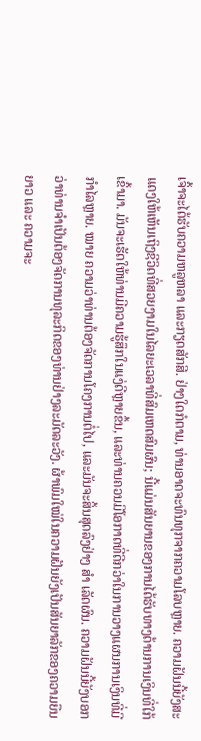ເຈົ້າຈະໄດ້ຮັບຄວາມຫລູຫລາ ແລະກຽດສັກສີ. ຢ່າງໃດກໍຕາມ, ທ່ານອາດຈະທົນທຸກຈາກຄວາມໂລບຫຼາຍ. ຄວາມຝັນນີ້ຍັງສະແດງໃຫ້ເຫັນເຖິງຊີວິດທີ່ສວຍງາມໃນໄລຍະເວລາທີ່ສົມເຫດສົມຜົນ; ນີ້ແມ່ນສັນຍານຂອງການໄດ້ຮັບທາງດ້ານການເງິນທີ່ໃກ້ເຂົ້າມາ. ມັນຈະເຮັດໃຫ້ທ່ານມີຄວາມຮູ້ສຶກໃນແງ່ດີຫຼາຍຂຶ້ນ, ແລະທ່ານຄວນມີໂອກາດທີ່ດີກວ່າໃນການວາງແຜນການເງິນທີ່ມີກໍາໄລຫຼາຍ. ໝາຍ ຄວາມວ່າທ່ານຕ້ອງຈັດການໂຄງການຕໍ່ໄປ, ແລະມັນຈະສິ້ນສຸດລົງຢ່າງ ສຳ ເລັດຜົນ. ຄວາມຝັນນີ້ຍັງບອກວ່າທ່ານຈໍາເປັນຕ້ອງຈັດການທຸລະກິດຂອງທ່ານຢ່າງລະມັດລະວັງ. ຜ້າພົມໃໝ່ໃນຄວາມຝັນຍັງເປັນສັນຍາລັກຂອງຄວາມຍືນຍາວ ແລະ ຄວາມຈະ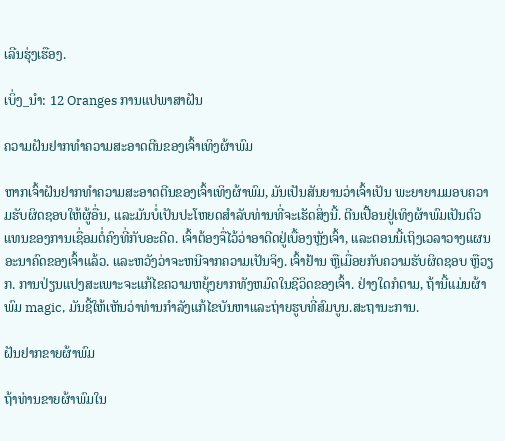ເລີນຮຸ່ງເຮືອງ.

ເບິ່ງ_ນຳ: 12 Oranges ການແປພາສາຝັນ

ຄວາມຝັນຢາກທຳຄວາມສະອາດຕີນຂອງເຈົ້າເທິງຜ້າພົມ

ຫາກເຈົ້າຝັນຢາກທຳຄວາມສະອາດຕີນຂອງເຈົ້າເທິງຜ້າພົມ, ມັນເປັນສັນຍານວ່າເຈົ້າເປັນ ພະຍາຍາມມອບຄວາມຮັບຜິດຊອບໃຫ້ຜູ້ອື່ນ, ແລະມັນບໍ່ເປັນປະໂຫຍດສໍາລັບທ່ານທີ່ຈະເຮັດສິ່ງນີ້. ຕີນເປື້ອນຢູ່ເທິງຜ້າພົມເປັນຕົວແທນຂອງການເຊື່ອມຕໍ່ຄົງທີ່ກັບອະດີດ. ເຈົ້າຕ້ອງຈື່ໄວ້ວ່າອາດີດຢູ່ເບື້ອງຫຼັງເຈົ້າ, ແລະຕອນນີ້ເຖິງເວລາວາງແຜນອະນາຄົດຂອງເຈົ້າແລ້ວ. ແລະຫວັງວ່າຈະຫນີຈາກຄວາມເປັນຈິງ. ເຈົ້າຢ້ານ ຫຼືເມື່ອຍກັບຄວາມຮັບຜິດຊອບ ຫຼືວຽກ. ການປ່ຽນແປງສະເພາະຈະແກ້ໄຂຄວາມຫຍຸ້ງຍາກທັງຫມົດໃນຊີວິດຂອງເຈົ້າ. ຢ່າງໃດກໍຕາມ, ຖ້ານີ້ແມ່ນຜ້າພົມ magic, ມັນຊີ້ໃຫ້ເຫັນວ່າທ່ານກໍາລັງແກ້ໄຂບັນຫາແລະຖ່າຍຮູບທີ່ສົມບູນ.ສະຖານະການ.

ຝັນຢາກຂາຍຜ້າພົມ

ຖ້າທ່ານຂາຍຜ້າພົມໃນ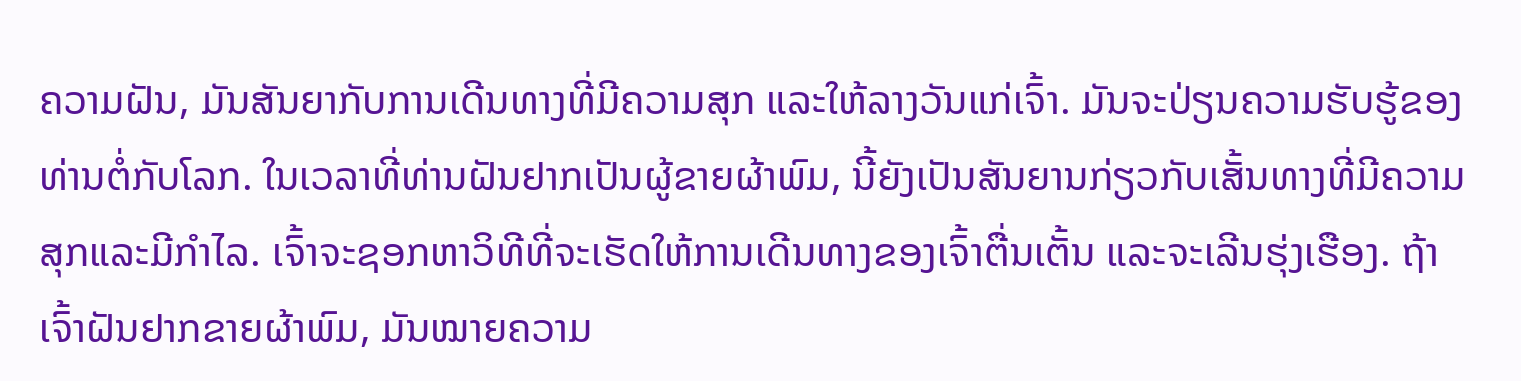ຄວາມຝັນ, ມັນສັນຍາກັບການເດີນທາງທີ່ມີຄວາມສຸກ ແລະໃຫ້ລາງວັນແກ່ເຈົ້າ. ມັນຈະປ່ຽນຄວາມຮັບຮູ້ຂອງທ່ານຕໍ່ກັບໂລກ. ໃນເວລາທີ່ທ່ານຝັນຢາກເປັນຜູ້ຂາຍຜ້າພົມ, ນີ້ຍັງເປັນສັນຍານກ່ຽວກັບເສັ້ນທາງທີ່ມີຄວາມສຸກແລະມີກໍາໄລ. ເຈົ້າຈະຊອກຫາວິທີທີ່ຈະເຮັດໃຫ້ການເດີນທາງຂອງເຈົ້າຕື່ນເຕັ້ນ ແລະຈະເລີນຮຸ່ງເຮືອງ. ຖ້າເຈົ້າຝັນຢາກຂາຍຜ້າພົມ, ມັນໝາຍຄວາມ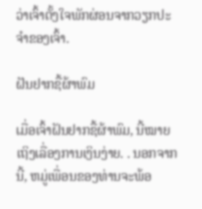ວ່າເຈົ້າຕັ້ງໃຈພັກຜ່ອນຈາກວຽກປະຈຳຂອງເຈົ້າ.

ຝັນຢາກຊື້ຜ້າພົມ

ເມື່ອເຈົ້າຝັນຢາກຊື້ຜ້າພົມ, ນີ້ໝາຍເຖິງເລື່ອງການເງິນງ່າຍ. . ນອກຈາກນີ້, ຫມູ່ເພື່ອນຂອງທ່ານຈະພ້ອ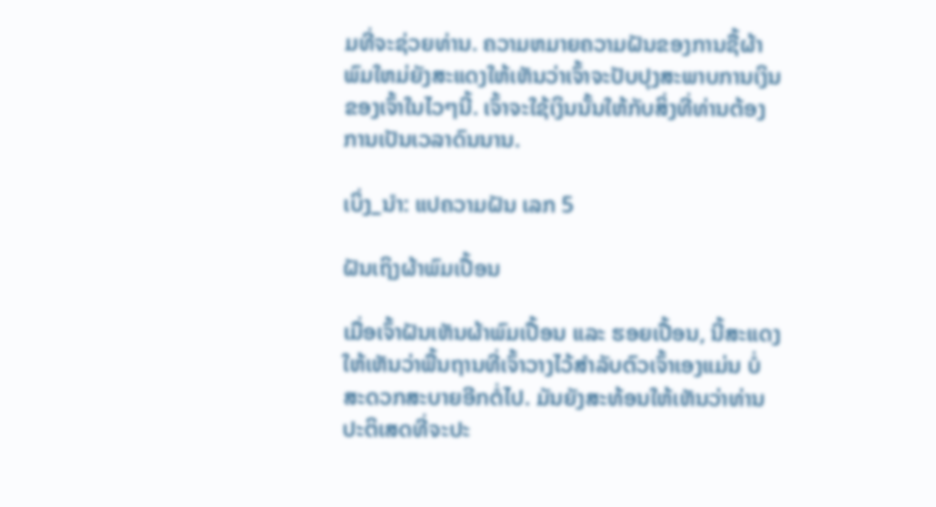ມທີ່ຈະຊ່ວຍທ່ານ. ຄວາມຫມາຍຄວາມຝັນຂອງການຊື້ຜ້າພົມໃຫມ່ຍັງສະແດງໃຫ້ເຫັນວ່າເຈົ້າຈະປັບປຸງສະພາບການເງິນຂອງເຈົ້າໃນໄວໆນີ້. ເຈົ້າຈະໃຊ້ເງິນນັ້ນໃຫ້ກັບສິ່ງທີ່ທ່ານຕ້ອງການເປັນເວລາດົນນານ.

ເບິ່ງ_ນຳ: ແປຄວາມຝັນ ເລກ 5

ຝັນເຖິງຜ້າພົມເປື້ອນ

ເມື່ອເຈົ້າຝັນເຫັນຜ້າພົມເປື້ອນ ແລະ ຮອຍເປື້ອນ, ນີ້ສະແດງໃຫ້ເຫັນວ່າພື້ນຖານທີ່ເຈົ້າວາງໄວ້ສຳລັບຕົວເຈົ້າເອງແມ່ນ ບໍ່ສະດວກສະບາຍອີກຕໍ່ໄປ. ມັນຍັງສະທ້ອນໃຫ້ເຫັນວ່າທ່ານປະຕິເສດທີ່ຈະປະ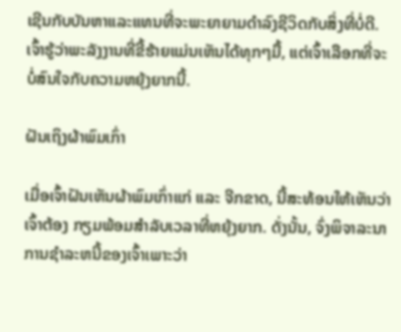ເຊີນກັບບັນຫາແລະແທນທີ່ຈະພະຍາຍາມດໍາລົງຊີວິດກັບສິ່ງທີ່ບໍ່ດີ. ເຈົ້າຮູ້ວ່າພະລັງງານທີ່ຂີ້ຮ້າຍແມ່ນເຫັນໄດ້ທຸກໆມື້, ແຕ່ເຈົ້າເລືອກທີ່ຈະບໍ່ສົນໃຈກັບຄວາມຫຍຸ້ງຍາກນີ້.

ຝັນເຖິງຜ້າພົມເກົ່າ

ເມື່ອເຈົ້າຝັນເຫັນຜ້າພົມເກົ່າແກ່ ແລະ ຈີກຂາດ, ນີ້ສະທ້ອນໃຫ້ເຫັນວ່າເຈົ້າຕ້ອງ ກຽມພ້ອມສໍາລັບເວລາທີ່ຫຍຸ້ງຍາກ. ດັ່ງນັ້ນ, ຈົ່ງພິຈາລະນາການຊໍາລະຫນີ້ຂອງເຈົ້າເພາະວ່າ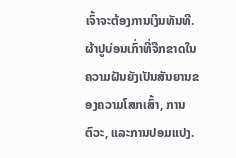ເຈົ້າຈະຕ້ອງການເງິນທັນທີ. ຜ້າປູບ່ອນເກົ່າທີ່ຈີກຂາດໃນຄວາມຝັນຍັງເປັນສັນຍານຂອງຄວາມໂສກເສົ້າ, ການຕົວະ, ແລະການປອມແປງ.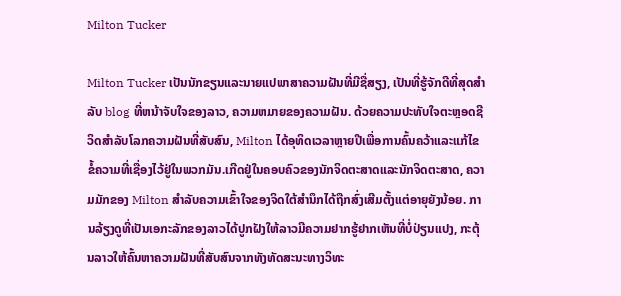Milton Tucker

Milton Tucker ເປັນນັກຂຽນແລະນາຍແປພາສາຄວາມຝັນທີ່ມີຊື່ສຽງ, ເປັນທີ່ຮູ້ຈັກດີທີ່ສຸດສໍາລັບ blog ທີ່ຫນ້າຈັບໃຈຂອງລາວ, ຄວາມຫມາຍຂອງຄວາມຝັນ. ດ້ວຍຄວາມປະທັບໃຈຕະຫຼອດຊີວິດສໍາລັບໂລກຄວາມຝັນທີ່ສັບສົນ, Milton ໄດ້ອຸທິດເວລາຫຼາຍປີເພື່ອການຄົ້ນຄວ້າແລະແກ້ໄຂຂໍ້ຄວາມທີ່ເຊື່ອງໄວ້ຢູ່ໃນພວກມັນ.ເກີດຢູ່ໃນຄອບຄົວຂອງນັກຈິດຕະສາດແລະນັກຈິດຕະສາດ, ຄວາມມັກຂອງ Milton ສໍາລັບຄວາມເຂົ້າໃຈຂອງຈິດໃຕ້ສໍານຶກໄດ້ຖືກສົ່ງເສີມຕັ້ງແຕ່ອາຍຸຍັງນ້ອຍ. ການລ້ຽງດູທີ່ເປັນເອກະລັກຂອງລາວໄດ້ປູກຝັງໃຫ້ລາວມີຄວາມຢາກຮູ້ຢາກເຫັນທີ່ບໍ່ປ່ຽນແປງ, ກະຕຸ້ນລາວໃຫ້ຄົ້ນຫາຄວາມຝັນທີ່ສັບສົນຈາກທັງທັດສະນະທາງວິທະ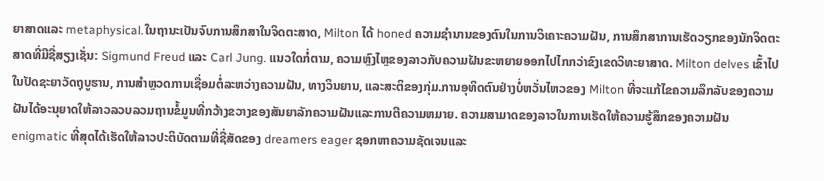ຍາສາດແລະ metaphysical.ໃນຖານະເປັນຈົບການສຶກສາໃນຈິດຕະສາດ, Milton ໄດ້ honed ຄວາມຊໍານານຂອງຕົນໃນການວິເຄາະຄວາມຝັນ, ການສຶກສາການເຮັດວຽກຂອງນັກຈິດຕະສາດທີ່ມີຊື່ສຽງເຊັ່ນ: Sigmund Freud ແລະ Carl Jung. ແນວໃດກໍ່ຕາມ, ຄວາມຫຼົງໄຫຼຂອງລາວກັບຄວາມຝັນຂະຫຍາຍອອກໄປໄກກວ່າຂົງເຂດວິທະຍາສາດ. Milton delves ເຂົ້າໄປໃນປັດຊະຍາວັດຖຸບູຮານ, ການສໍາຫຼວດການເຊື່ອມຕໍ່ລະຫວ່າງຄວາມຝັນ, ທາງວິນຍານ, ແລະສະຕິຂອງກຸ່ມ.ການອຸທິດຕົນຢ່າງບໍ່ຫວັ່ນໄຫວຂອງ Milton ທີ່ຈະແກ້ໄຂຄວາມລຶກລັບຂອງຄວາມຝັນໄດ້ອະນຸຍາດໃຫ້ລາວລວບລວມຖານຂໍ້ມູນທີ່ກວ້າງຂວາງຂອງສັນຍາລັກຄວາມຝັນແລະການຕີຄວາມຫມາຍ. ຄວາມສາມາດຂອງລາວໃນການເຮັດໃຫ້ຄວາມຮູ້ສຶກຂອງຄວາມຝັນ enigmatic ທີ່ສຸດໄດ້ເຮັດໃຫ້ລາວປະຕິບັດຕາມທີ່ຊື່ສັດຂອງ dreamers eager ຊອກຫາຄວາມຊັດເຈນແລະ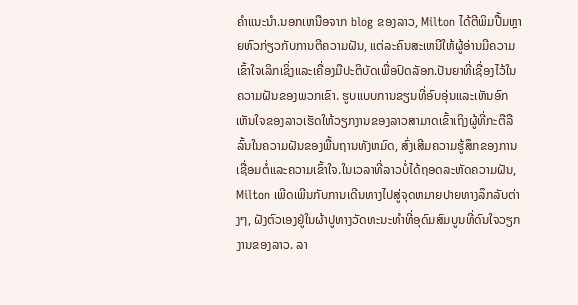ຄໍາແນະນໍາ.ນອກເຫນືອຈາກ blog ຂອງລາວ, Milton ໄດ້ຕີພິມປື້ມຫຼາຍຫົວກ່ຽວກັບການຕີຄວາມຝັນ, ແຕ່ລະຄົນສະເຫນີໃຫ້ຜູ້ອ່ານມີຄວາມເຂົ້າໃຈເລິກເຊິ່ງແລະເຄື່ອງມືປະຕິບັດເພື່ອປົດລັອກ.ປັນຍາທີ່ເຊື່ອງໄວ້ໃນຄວາມຝັນຂອງພວກເຂົາ. ຮູບແບບການຂຽນທີ່ອົບອຸ່ນແລະເຫັນອົກເຫັນໃຈຂອງລາວເຮັດໃຫ້ວຽກງານຂອງລາວສາມາດເຂົ້າເຖິງຜູ້ທີ່ກະຕືລືລົ້ນໃນຄວາມຝັນຂອງພື້ນຖານທັງຫມົດ, ສົ່ງເສີມຄວາມຮູ້ສຶກຂອງການເຊື່ອມຕໍ່ແລະຄວາມເຂົ້າໃຈ.ໃນເວລາທີ່ລາວບໍ່ໄດ້ຖອດລະຫັດຄວາມຝັນ, Milton ເພີດເພີນກັບການເດີນທາງໄປສູ່ຈຸດຫມາຍປາຍທາງລຶກລັບຕ່າງໆ, ຝັງຕົວເອງຢູ່ໃນຜ້າປູທາງວັດທະນະທໍາທີ່ອຸດົມສົມບູນທີ່ດົນໃຈວຽກງານຂອງລາວ. ລາ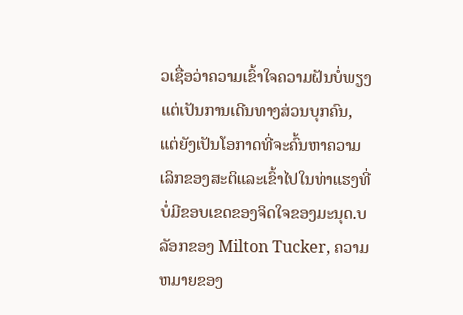ວເຊື່ອວ່າຄວາມເຂົ້າໃຈຄວາມຝັນບໍ່ພຽງແຕ່ເປັນການເດີນທາງສ່ວນບຸກຄົນ, ແຕ່ຍັງເປັນໂອກາດທີ່ຈະຄົ້ນຫາຄວາມເລິກຂອງສະຕິແລະເຂົ້າໄປໃນທ່າແຮງທີ່ບໍ່ມີຂອບເຂດຂອງຈິດໃຈຂອງມະນຸດ.ບລັອກຂອງ Milton Tucker, ຄວາມຫມາຍຂອງ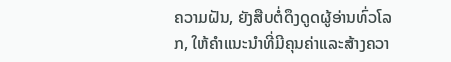ຄວາມຝັນ, ຍັງສືບຕໍ່ດຶງດູດຜູ້ອ່ານທົ່ວໂລກ, ໃຫ້ຄໍາແນະນໍາທີ່ມີຄຸນຄ່າແລະສ້າງຄວາ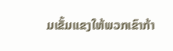ມເຂັ້ມແຂງໃຫ້ພວກເຂົາກ້າ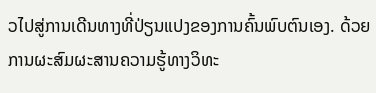ວໄປສູ່ການເດີນທາງທີ່ປ່ຽນແປງຂອງການຄົ້ນພົບຕົນເອງ. ດ້ວຍການຜະສົມຜະສານຄວາມຮູ້ທາງວິທະ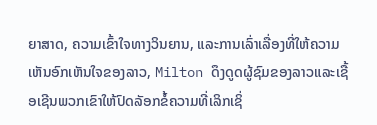ຍາສາດ, ຄວາມເຂົ້າໃຈທາງວິນຍານ, ແລະການເລົ່າເລື່ອງທີ່ໃຫ້ຄວາມເຫັນອົກເຫັນໃຈຂອງລາວ, Milton ດຶງດູດຜູ້ຊົມຂອງລາວແລະເຊື້ອເຊີນພວກເຂົາໃຫ້ປົດລັອກຂໍ້ຄວາມທີ່ເລິກເຊິ່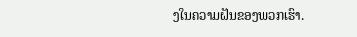ງໃນຄວາມຝັນຂອງພວກເຮົາ.